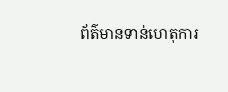ព័ត៌មានទាន់ហេតុការ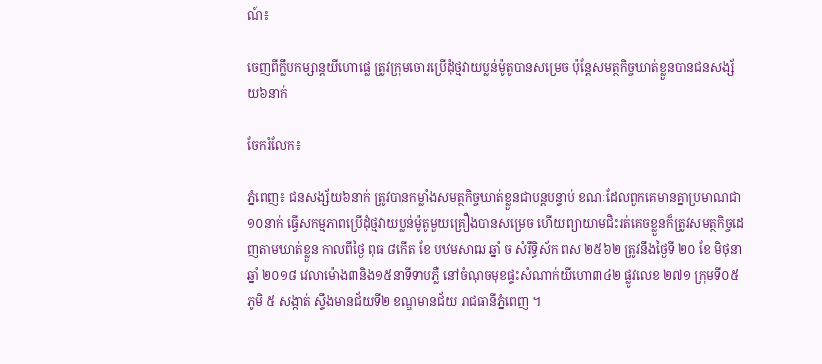ណ៍៖

ចេញពីក្លឹបកម្សាន្តយីហោផ្លេ ត្រូវក្រុមចោរប្រើដុំថ្មវាយប្លន់ម៉ូតូបានសម្រេច ប៉ុន្តែសមត្ថកិច្ចឃាត់ខ្លួនបានជនសង្ស័យ៦នាក់

ចែករំលែក៖

ភ្នំពេញ៖ ជនសង្ស័យ៦នាក់ ត្រូវបានកម្លាំងសមត្ថកិច្ចឃាត់ខ្លួនជាបន្តបន្ទាប់ ខណៈដែលពួកគេមានគ្នាប្រមាណជា១០នាក់ ធ្វើសកម្មភាពប្រើដុំថ្មវាយប្លន់ម៉ូតូមួយគ្រឿងបានសម្រេច ហើយព្យាយាមជិះរត់គេចខ្លួនក៏ត្រូវសមត្ថកិច្ចដេញតាមឃាត់ខ្លួន កាលពីថ្ងៃ ពុធ ៨កើត ខែ បឋមសាឍ ឆ្នាំ ច សំរឹទ្ធិស័ក ពស ២៥៦២ ត្រូវនឹងថ្ងៃទី ២០ ខែ មិថុនា ឆ្នាំ ២០១៨ វេលាម៉ោង៣និង១៥នាទីទាបភ្លឺ នៅចំណុចមុខផ្ទះសំណាក់យីហោ៣៤២ ផ្លូវលេខ ២៧១ ក្រុមទី០៥ ភូមិ ៥ សង្កាត់ ស្ទឹងមានជ័យទី២ ខណ្ឌមានជ័យ រាជធានីភ្នំពេញ ។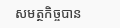សមត្ថកិច្ចបាន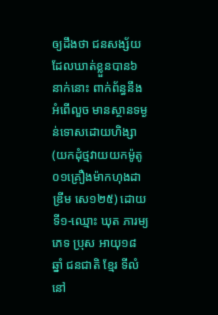ឲ្យដឹងថា ជនសង្ស័យដែលឃាត់ខ្លួនបាន៦ នាក់នោះ ពាក់ព័ន្ធនឹង អំពើលួច មានស្ថានទម្ងន់ទោសដោយហិង្សា (យកដុំថ្មវាយយកម៉ូតូ០១គ្រឿងម៉ាកហុងដាឌ្រីម សេ១២៥) ដោយទី១-ឈ្មោះ ឃុត ភារម្យ ភេទ ប្រុស អាយុ១៨ ឆ្នាំ ជនជាតិ ខ្មែរ ទីលំនៅ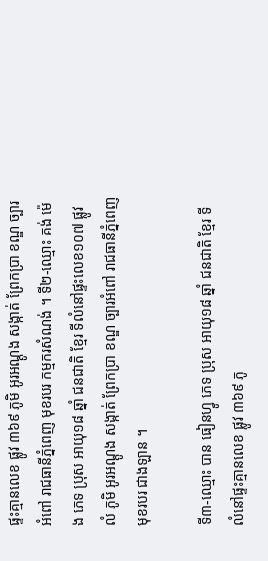ផ្ទះគ្មានលេខ ផ្លូវ ៣៦៩ ភូមិ អូរអណ្តូង សង្កាត់ ព្រែកប្រា ខណ្ឌ ច្បារអំពៅ រាជធានីភ្នំពេញ មុខរបរ កម្មករសំណង់ ។ ទី២-ឈ្មោះ គង់ ម៉េង ភេទ ប្រុស អាយុ១៨ ឆ្នាំ ជនជាតិ ខ្មែរ ទីលំនៅផ្ទះលេខ១០៧ ផ្លូវលំ ភូមិ អូរអណ្តូង សង្កាត់ ព្រែកប្រា ខណ្ឌ ច្បារអំពៅ រាជធានីភ្នំពេញ មុខរបរ ជាងឡាន ។

ទី៣-ឈ្មោះ បាន ធៀនហ្វូ ភេទ ប្រុស អាយុ១៨ ឆ្នាំ ជនជាតិ ខ្មែរ ទីលំនៅផ្ទះគ្មានលេខ ផ្លូវ ៣៦៩ ភូ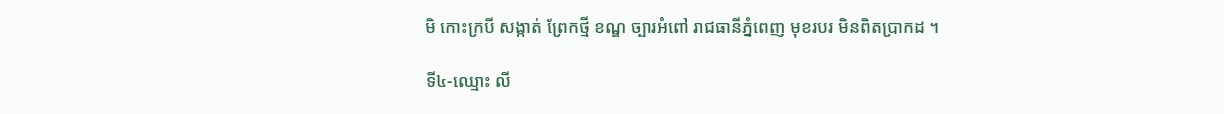មិ កោះក្របី សង្កាត់ ព្រែកថ្មី ខណ្ឌ ច្បារអំពៅ រាជធានីភ្នំពេញ មុខរបរ មិនពិតប្រាកដ ។

ទី៤-ឈ្មោះ លី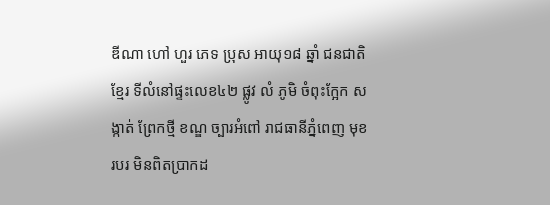ឌីណា ហៅ ហួរ ភេទ ប្រុស អាយុ១៨ ឆ្នាំ ជនជាតិ ខ្មែរ ទីលំនៅផ្ទះលេខ៤២ ផ្លូវ លំ ភូមិ ចំពុះក្អែក សង្កាត់ ព្រែកថ្មី ខណ្ឌ ច្បារអំពៅ រាជធានីភ្នំពេញ មុខរបរ មិនពិតប្រាកដ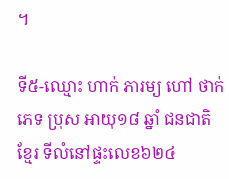។

ទី៥-ឈ្មោះ ហាក់ ភារម្យ ហៅ ថាក់ ភេទ ប្រុស អាយុ១៨ ឆ្នាំ ជនជាតិ ខ្មែរ ទីលំនៅផ្ទះលេខ៦២៤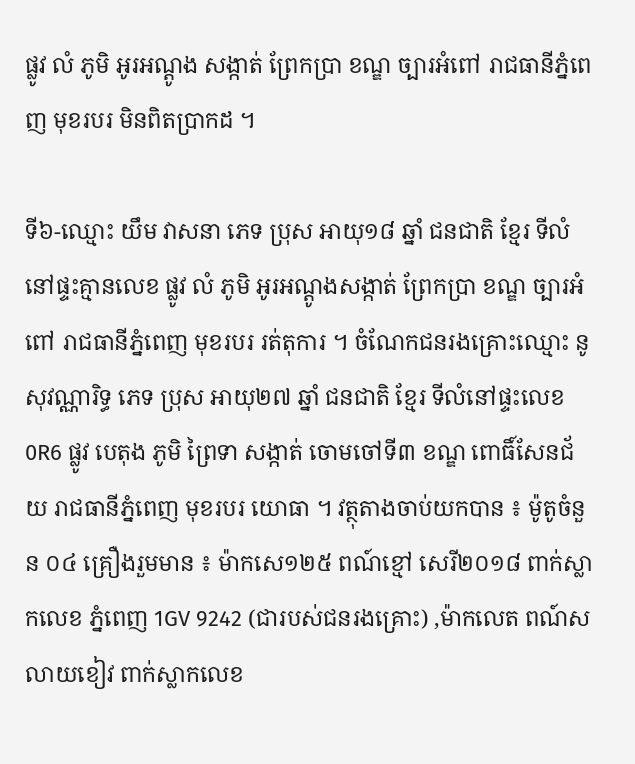ផ្លូវ លំ ភូមិ អូរអណ្តូង សង្កាត់ ព្រែកប្រា ខណ្ឌ ច្បារអំពៅ រាជធានីភ្នំពេញ មុខរបរ មិនពិតប្រាកដ ។

ទី៦-ឈ្មោះ យឹម វាសនា ភេទ ប្រុស អាយុ១៨ ឆ្នាំ ជនជាតិ ខ្មែរ ទីលំនៅផ្ទះគ្មានលេខ ផ្លូវ លំ ភូមិ អូរអណ្តូងសង្កាត់ ព្រែកប្រា ខណ្ឌ ច្បារអំពៅ រាជធានីភ្នំពេញ មុខរបរ រត់តុការ ។ ចំណែកជនរងគ្រោះឈ្មោះ នូ សុវណ្ណារិទ្ធ ភេទ ប្រុស អាយុ២៧ ឆ្នាំ ជនជាតិ ខ្មែរ ទីលំនៅផ្ទះលេខ 0R6 ផ្លូវ បេតុង ភូមិ ព្រៃទា សង្កាត់ ចោមចៅទី៣ ខណ្ឌ ពោធិ៍សែនជ័យ រាជធានីភ្នំពេញ មុខរបរ យោធា ។ វត្ថុតាងចាប់យកបាន ៖ ម៉ូតូចំនួន ០៤ គ្រឿងរួមមាន ៖ ម៉ាកសេ១២៥ ពណ៍ខ្មៅ សេរី២០១៨ ពាក់ស្លាកលេខ ភ្នំពេញ 1GV 9242 (ជារបស់ជនរងគ្រោះ) ,ម៉ាកលេត ពណ៍សលាយខៀវ ពាក់ស្លាកលេខ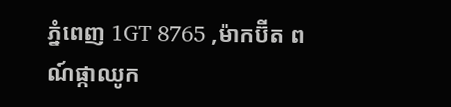ភ្នំពេញ 1GT 8765 ,ម៉ាកប៊ីត ពណ៍ផ្កាឈូក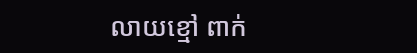លាយខ្មៅ ពាក់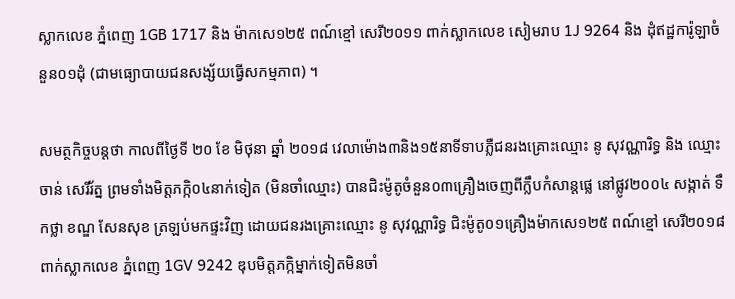ស្លាកលេខ ភ្នំពេញ 1GB 1717 និង ម៉ាកសេ១២៥ ពណ៍ខ្មៅ សេរី២០១១ ពាក់ស្លាកលេខ សៀមរាប 1J 9264 និង ដុំឥដ្ឋការ៉ូឡាចំនួន០១ដុំ (ជាមធ្យោបាយជនសង្ស័យធ្វើសកម្មភាព) ។

សមត្ថកិច្ចបន្តថា កាលពីថ្ងៃទី ២០ ខែ មិថុនា ឆ្នាំ ២០១៨ វេលាម៉ោង៣និង១៥នាទីទាបភ្លឺជនរងគ្រោះឈ្មោះ នូ សុវណ្ណារិទ្ធ និង ឈ្មោះ ចាន់ សេរីរ័ត្ន ព្រមទាំងមិត្តភក្កិ០៤នាក់ទៀត (មិនចាំឈ្មោះ) បានជិះម៉ូតូចំនួន០៣គ្រឿងចេញពីក្លឹបកំសាន្តផ្លេ នៅផ្លូវ២០០៤ សង្កាត់ ទឹកថ្លា ខណ្ឌ សែនសុខ ត្រឡប់មកផ្ទះវិញ ដោយជនរងគ្រោះឈ្មោះ នូ សុវណ្ណារិទ្ធ ជិះម៉ូតូ០១គ្រឿងម៉ាកសេ១២៥ ពណ៍ខ្មៅ សេរី២០១៨ ពាក់ស្លាកលេខ ភ្នំពេញ 1GV 9242 ឌុបមិត្តភក្កិម្នាក់ទៀតមិនចាំ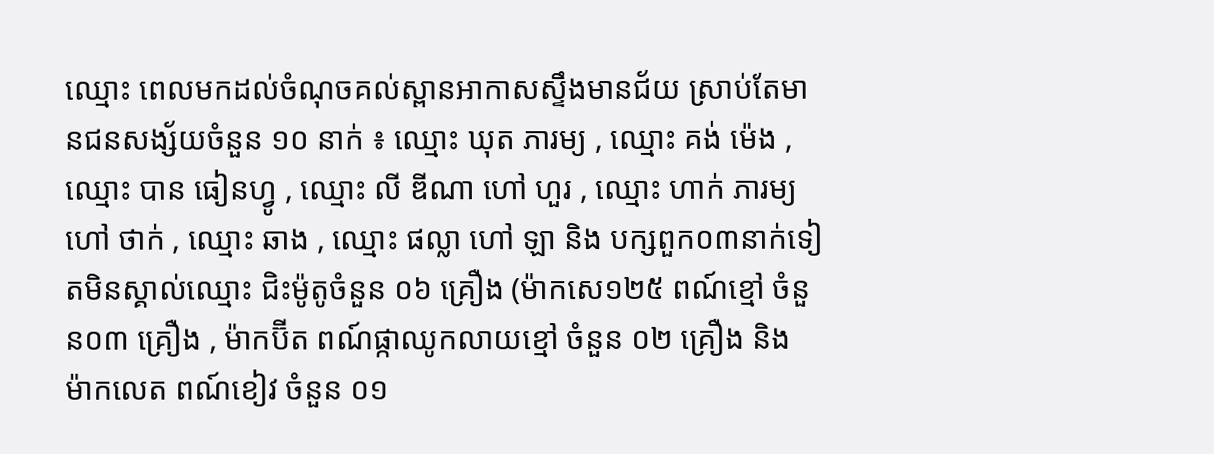ឈ្មោះ ពេលមកដល់ចំណុចគល់ស្ពានអាកាសស្ទឹងមានជ័យ ស្រាប់តែមានជនសង្ស័យចំនួន ១០ នាក់ ៖ ឈ្មោះ ឃុត ភារម្យ , ឈ្មោះ គង់ ម៉េង , ឈ្មោះ បាន ធៀនហ្វូ , ឈ្មោះ លី ឌីណា ហៅ ហួរ , ឈ្មោះ ហាក់ ភារម្យ ហៅ ថាក់ , ឈ្មោះ ឆាង , ឈ្មោះ ផល្លា ហៅ ឡា និង បក្សពួក០៣នាក់ទៀតមិនស្គាល់ឈ្មោះ ជិះម៉ូតូចំនួន ០៦ គ្រឿង (ម៉ាកសេ១២៥ ពណ៍ខ្មៅ ចំនួន០៣ គ្រឿង , ម៉ាកប៊ីត ពណ៍ផ្កាឈូកលាយខ្មៅ ចំនួន ០២ គ្រឿង និង ម៉ាកលេត ពណ៍ខៀវ ចំនួន ០១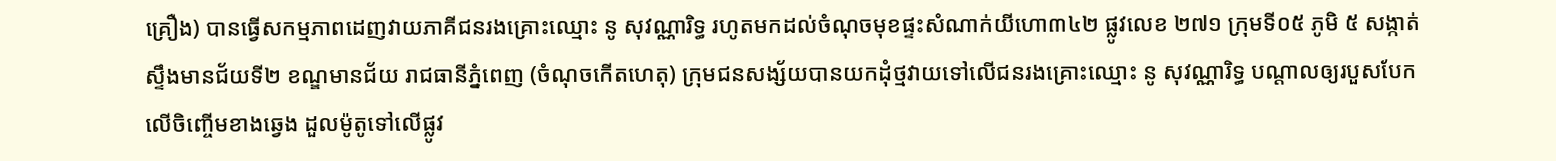គ្រឿង) បានធ្វើសកម្មភាពដេញវាយភាគីជនរងគ្រោះឈ្មោះ នូ សុវណ្ណារិទ្ធ រហូតមកដល់ចំណុចមុខផ្ទះសំណាក់យីហោ៣៤២ ផ្លូវលេខ ២៧១ ក្រុមទី០៥ ភូមិ ៥ សង្កាត់ ស្ទឹងមានជ័យទី២ ខណ្ឌមានជ័យ រាជធានីភ្នំពេញ (ចំណុចកើតហេតុ) ក្រុមជនសង្ស័យបានយកដុំថ្មវាយទៅលើជនរងគ្រោះឈ្មោះ នូ សុវណ្ណារិទ្ធ បណ្តាលឲ្យរបួសបែកលើចិញ្ចើមខាងឆ្វេង ដួលម៉ូតូទៅលើផ្លូវ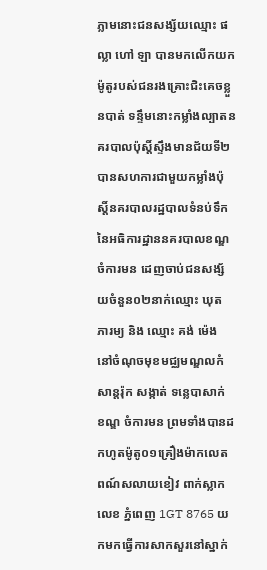ភ្លាមនោះជនសង្ស័យឈ្មោះ ផល្លា ហៅ ឡា បានមកលើកយកម៉ូតូរបស់ជនរងគ្រោះជិះគេចខ្លួនបាត់ ទន្ទឹមនោះកម្លាំងល្បាតនគរបាលប៉ុស្តិ៍ស្ទឹងមានជ័យទី២បានសហការជាមួយកម្លាំងប៉ុស្តិ៍នគរបាលរដ្ឋបាលទំនប់ទឹក នៃអធិការដ្ឋាននគរបាលខណ្ឌចំការមន ដេញចាប់ជនសង្ស័យចំនួន០២នាក់ឈ្មោះ ឃុត ភារម្យ និង ឈ្មោះ គង់ ម៉េង នៅចំណុចមុខមជ្ឈមណ្ឌលកំសាន្តរ៉ុក សង្កាត់ ទន្លេបាសាក់ ខណ្ឌ ចំការមន ព្រមទាំងបានដកហូតម៉ូតូ០១គ្រឿងម៉ាកលេត ពណ៍សលាយខៀវ ពាក់ស្លាកលេខ ភ្នំពេញ 1GT 8765 យកមកធ្វើការសាកសួរនៅស្នាក់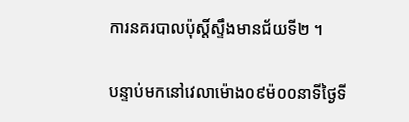ការនគរបាលប៉ុស្តិ៍ស្ទឹងមានជ័យទី២ ។

បន្ទាប់មកនៅវេលាម៉ោង០៩ម៉០០នាទីថ្ងៃទី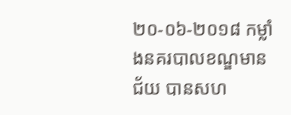២០-០៦-២០១៨ កម្លាំងនគរបាលខណ្ឌមានជ័យ បានសហ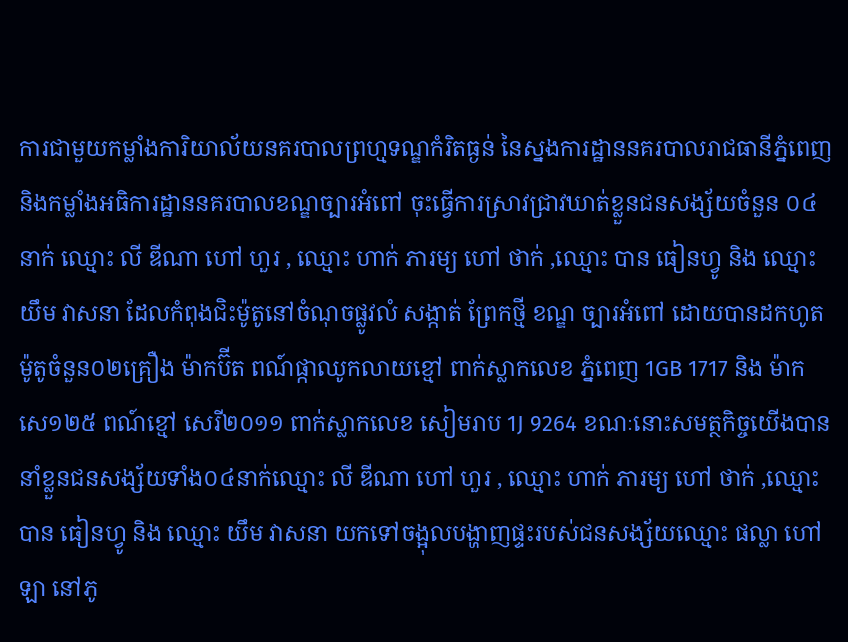ការជាមួយកម្លាំងការិយាល័យនគរបាលព្រហ្មទណ្ឌកំរិតធ្ងន់ នៃស្នងការដ្ឋាននគរបាលរាជធានីភ្នំពេញ និងកម្លាំងអធិការដ្ឋាននគរបាលខណ្ឌច្បារអំពៅ ចុះធ្វើការស្រាវជ្រាវឃាត់ខ្លួនជនសង្ស័យចំនួន ០៤នាក់ ឈ្មោះ លី ឌីណា ហៅ ហួរ , ឈ្មោះ ហាក់ ភារម្យ ហៅ ថាក់ ,ឈ្មោះ បាន ធៀនហ្វូ និង ឈ្មោះ យឹម វាសនា ដែលកំពុងជិះម៉ូតូនៅចំណុចផ្លូវលំ សង្កាត់ ព្រែកថ្មី ខណ្ឌ ច្បារអំពៅ ដោយបានដកហូតម៉ូតូចំនួន០២គ្រឿង ម៉ាកប៊ីត ពណ៍ផ្កាឈូកលាយខ្មៅ ពាក់ស្លាកលេខ ភ្នំពេញ 1GB 1717 និង ម៉ាកសេ១២៥ ពណ៍ខ្មៅ សេរី២០១១ ពាក់ស្លាកលេខ សៀមរាប 1J 9264 ខណៈនោះសមត្ថកិច្ចយើងបាននាំខ្លួនជនសង្ស័យទាំង០៤នាក់ឈ្មោះ លី ឌីណា ហៅ ហួរ , ឈ្មោះ ហាក់ ភារម្យ ហៅ ថាក់ ,ឈ្មោះ បាន ធៀនហ្វូ និង ឈ្មោះ យឹម វាសនា យកទៅចង្អុលបង្ហាញផ្ទះរបស់ជនសង្ស័យឈ្មោះ ផល្លា ហៅ ឡា នៅភូ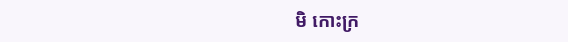មិ កោះក្រ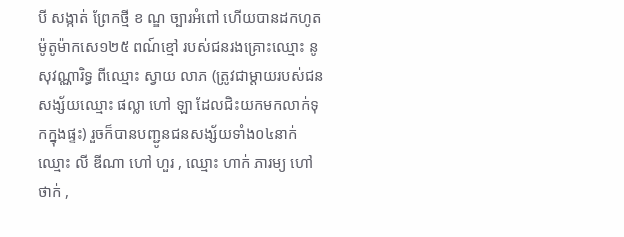បី សង្កាត់ ព្រែកថ្មី ខ ណ្ឌ ច្បារអំពៅ ហើយបានដកហូតម៉ូតូម៉ាកសេ១២៥ ពណ៍ខ្មៅ របស់ជនរងគ្រោះឈ្មោះ នូ សុវណ្ណារិទ្ធ ពីឈ្មោះ ស្វាយ លាភ (ត្រូវជាម្តាយរបស់ជនសង្ស័យឈ្មោះ ផល្លា ហៅ ឡា ដែលជិះយកមកលាក់ទុកក្នុងផ្ទះ) រួចក៏បានបញ្ជូនជនសង្ស័យទាំង០៤នាក់ ឈ្មោះ លី ឌីណា ហៅ ហួរ , ឈ្មោះ ហាក់ ភារម្យ ហៅ ថាក់ ,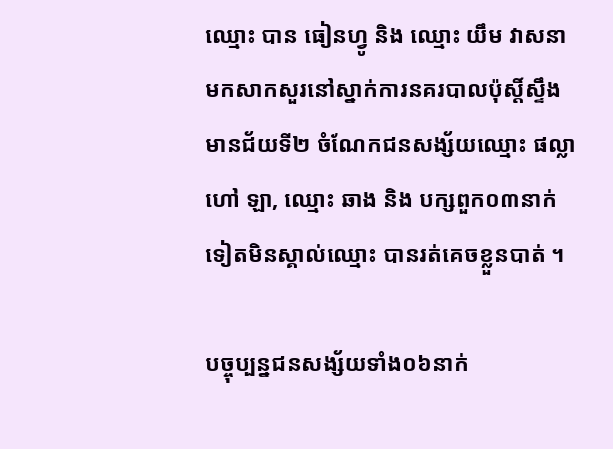ឈ្មោះ បាន ធៀនហ្វូ និង ឈ្មោះ យឹម វាសនា មកសាកសួរនៅស្នាក់ការនគរបាលប៉ុស្តិ៍ស្ទឹងមានជ័យទី២ ចំណែកជនសង្ស័យឈ្មោះ ផល្លា ហៅ ឡា, ឈ្មោះ ឆាង និង បក្សពួក០៣នាក់ទៀតមិនស្គាល់ឈ្មោះ បានរត់គេចខ្លួនបាត់ ។

បច្ចុប្បន្នជនសង្ស័យទាំង០៦នាក់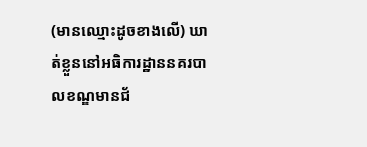(មានឈ្មោះដូចខាងលើ) ឃាត់ខ្លួននៅអធិការដ្ឋាននគរបាលខណ្ឌមានជ័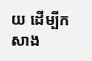យ ដើម្បីកសាង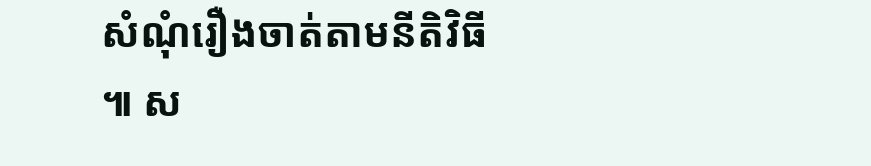សំណុំរឿងចាត់តាមនីតិវិធី ៕ ស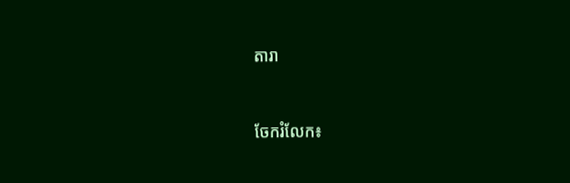តារា


ចែករំលែក៖